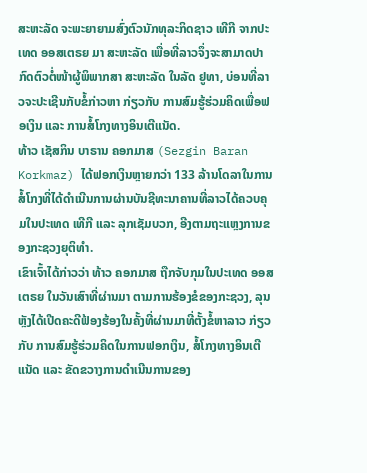ສະຫະລັດ ຈະພະຍາຍາມສົ່ງຕົວນັກທຸລະກິດຊາວ ເທີກີ ຈາກປະເທດ ອອສເຕຣຍ ມາ ສະຫະລັດ ເພື່ອທີ່ລາວຈຶ່ງຈະສາມາດປາກົດຕົວຕໍ່ໜ້າຜູ້ພິພາກສາ ສະຫະລັດ ໃນລັດ ຢູທາ, ບ່ອນທີ່ລາວຈະປະເຊີນກັບຂໍ້ກ່າວຫາ ກ່ຽວກັບ ການສົມຮູ້ຮ່ວມຄິດເພື່ອຟອເງິນ ແລະ ການສໍ້ໂກງທາງອິນເຕີແນັດ.
ທ້າວ ເຊັສກິນ ບາຣານ ຄອກມາສ (Sezgin Baran Korkmaz) ໄດ້ຟອກເງິນຫຼາຍກວ່າ 133 ລ້ານໂດລາໃນການສໍ້ໂກງທີ່ໄດ້ດຳເນີນການຜ່ານບັນຊີທະນາຄານທີ່ລາວໄດ້ຄວບຄຸມໃນປະເທດ ເທີກີ ແລະ ລຸກເຊັມບວກ, ອີງຕາມຖະແຫຼງການຂອງກະຊວງຍຸຕິທຳ.
ເຂົາເຈົ້າໄດ້ກ່າວວ່າ ທ້າວ ຄອກມາສ ຖືກຈັບກຸມໃນປະເທດ ອອສເຕຣຍ ໃນວັນເສົາທີ່ຜ່ານມາ ຕາມການຮ້ອງຂໍຂອງກະຊວງ, ລຸນຫຼັງໄດ້ເປີດຄະດີຟ້ອງຮ້ອງໃນຄັ້ງທີ່ຜ່ານມາທີ່ຕັ້ງຂໍ້ຫາລາວ ກ່ຽວ ກັບ ການສົມຮູ້ຮ່ວມຄິດໃນການຟອກເງິນ, ສໍ້ໂກງທາງອິນເຕີແນັດ ແລະ ຂັດຂວາງການດຳເນີນການຂອງ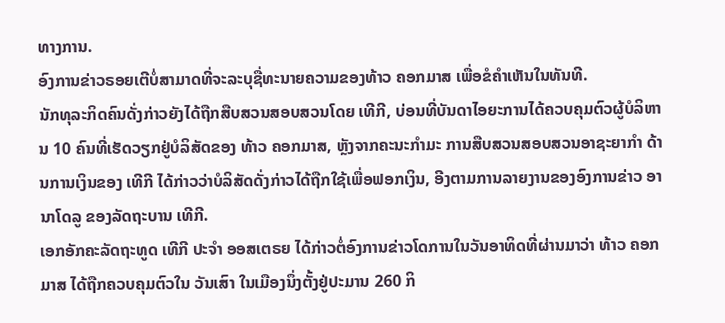ທາງການ.
ອົງການຂ່າວຣອຍເຕີບໍ່ສາມາດທີ່ຈະລະບຸຊື່ທະນາຍຄວາມຂອງທ້າວ ຄອກມາສ ເພື່ອຂໍຄຳເຫັນໃນທັນທີ.
ນັກທຸລະກິດຄົນດັ່ງກ່າວຍັງໄດ້ຖືກສືບສວນສອບສວນໂດຍ ເທີກີ, ບ່ອນທີ່ບັນດາໄອຍະການໄດ້ຄວບຄຸມຕົວຜູ້ບໍລິຫານ 10 ຄົນທີ່ເຮັດວຽກຢູ່ບໍລິສັດຂອງ ທ້າວ ຄອກມາສ, ຫຼັງຈາກຄະນະກຳມະ ການສືບສວນສອບສວນອາຊະຍາກຳ ດ້ານການເງິນຂອງ ເທີກີ ໄດ້ກ່າວວ່າບໍລິສັດດັ່ງກ່າວໄດ້ຖືກໃຊ້ເພື່ອຟອກເງິນ, ອີງຕາມການລາຍງານຂອງອົງການຂ່າວ ອານາໂດລູ ຂອງລັດຖະບານ ເທີກີ.
ເອກອັກຄະລັດຖະທູດ ເທີກີ ປະຈຳ ອອສເຕຣຍ ໄດ້ກ່າວຕໍ່ອົງການຂ່າວໂດການໃນວັນອາທິດທີ່ຜ່ານມາວ່າ ທ້າວ ຄອກມາສ ໄດ້ຖືກຄວບຄຸມຕົວໃນ ວັນເສົາ ໃນເມືອງນຶ່ງຕັ້ງຢູ່ປະມານ 260 ກິ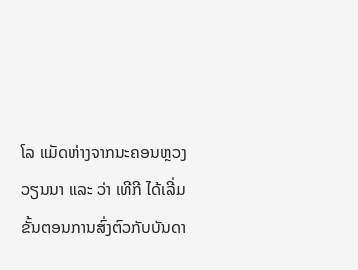ໂລ ແມັດຫ່າງຈາກນະຄອນຫຼວງ ວຽນນາ ແລະ ວ່າ ເທີກີ ໄດ້ເລີ່ມຂັ້ນຕອນການສົ່ງຕົວກັບບັນດາ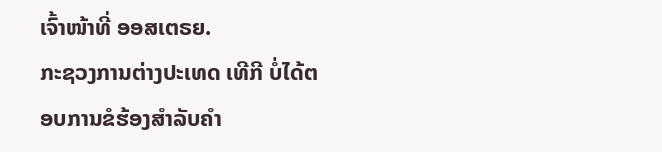ເຈົ້າໜ້າທີ່ ອອສເຕຣຍ.
ກະຊວງການຕ່າງປະເທດ ເທີກີ ບໍ່ໄດ້ຕອບການຂໍຮ້ອງສຳລັບຄຳ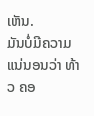ເຫັນ.
ມັນບໍ່ມີຄວາມແນ່ນອນວ່າ ທ້າວ ຄອ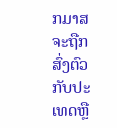ກມາສ ຈະຖືກສົ່ງຕົວກັບປະເທດຫຼື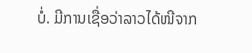ບໍ່. ມີການເຊື່ອວ່າລາວໄດ້ໜີຈາກ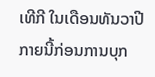ເທີກີ ໃນເດືອນທັນວາປີກາຍນີ້ກ່ອນການບຸກ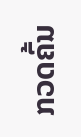ກວດຄົ້ນ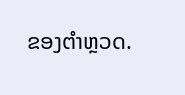ຂອງຕຳຫຼວດ.